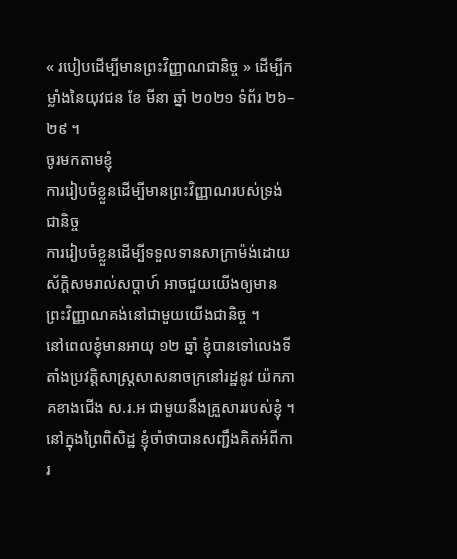« របៀបដើម្បីមានព្រះវិញ្ញាណជានិច្ច » ដើម្បីកម្លាំងនៃយុវជន ខែ មីនា ឆ្នាំ ២០២១ ទំព័រ ២៦–២៩ ។
ចូរមកតាមខ្ញុំ
ការរៀបចំខ្លួនដើម្បីមានព្រះវិញ្ញាណរបស់ទ្រង់ជានិច្ច
ការរៀបចំខ្លួនដើម្បីទទួលទានសាក្រាម៉ង់ដោយស័ក្ដិសមរាល់សប្ដាហ៍ អាចជួយយើងឲ្យមានព្រះវិញ្ញាណគង់នៅជាមួយយើងជានិច្ច ។
នៅពេលខ្ញុំមានអាយុ ១២ ឆ្នាំ ខ្ញុំបានទៅលេងទីតាំងប្រវត្តិសាស្ដ្រសាសនាចក្រនៅរដ្ឋនូវ យ៉កភាគខាងជើង ស.រ.អ ជាមួយនឹងគ្រួសាររបស់ខ្ញុំ ។ នៅក្នុងព្រៃពិសិដ្ឋ ខ្ញុំចាំថាបានសញ្ជឹងគិតអំពីការ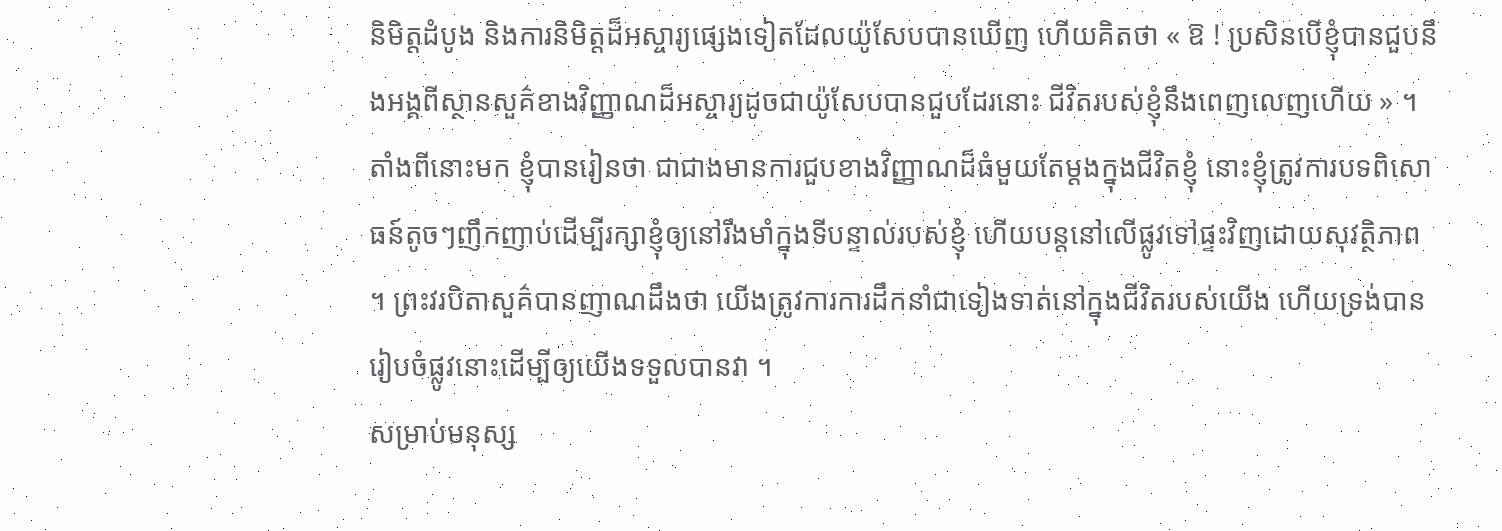និមិត្តដំបូង និងការនិមិត្តដ៏អស្ចារ្យផ្សេងទៀតដែលយ៉ូសែបបានឃើញ ហើយគិតថា « ឱ ! ប្រសិនបើខ្ញុំបានជួបនឹងអង្គពីស្ថានសួគ៌ខាងវិញ្ញាណដ៏អស្ចារ្យដូចជាយ៉ូសែបបានជួបដែរនោះ ជីវិតរបស់ខ្ញុំនឹងពេញលេញហើយ » ។
តាំងពីនោះមក ខ្ញុំបានរៀនថា ជាជាងមានការជួបខាងវិញ្ញាណដ៏ធំមួយតែម្ដងក្នុងជីវិតខ្ញុំ នោះខ្ញុំត្រូវការបទពិសោធន៍តូចៗញឹកញាប់ដើម្បីរក្សាខ្ញុំឲ្យនៅរឹងមាំក្នុងទីបន្ទាល់របស់ខ្ញុំ ហើយបន្ដនៅលើផ្លូវទៅផ្ទះវិញដោយសុវត្ថិភាព ។ ព្រះវរបិតាសួគ៌បានញាណដឹងថា យើងត្រូវការការដឹកនាំជាទៀងទាត់នៅក្នុងជីវិតរបស់យើង ហើយទ្រង់បានរៀបចំផ្លូវនោះដើម្បីឲ្យយើងទទួលបានវា ។
សម្រាប់មនុស្ស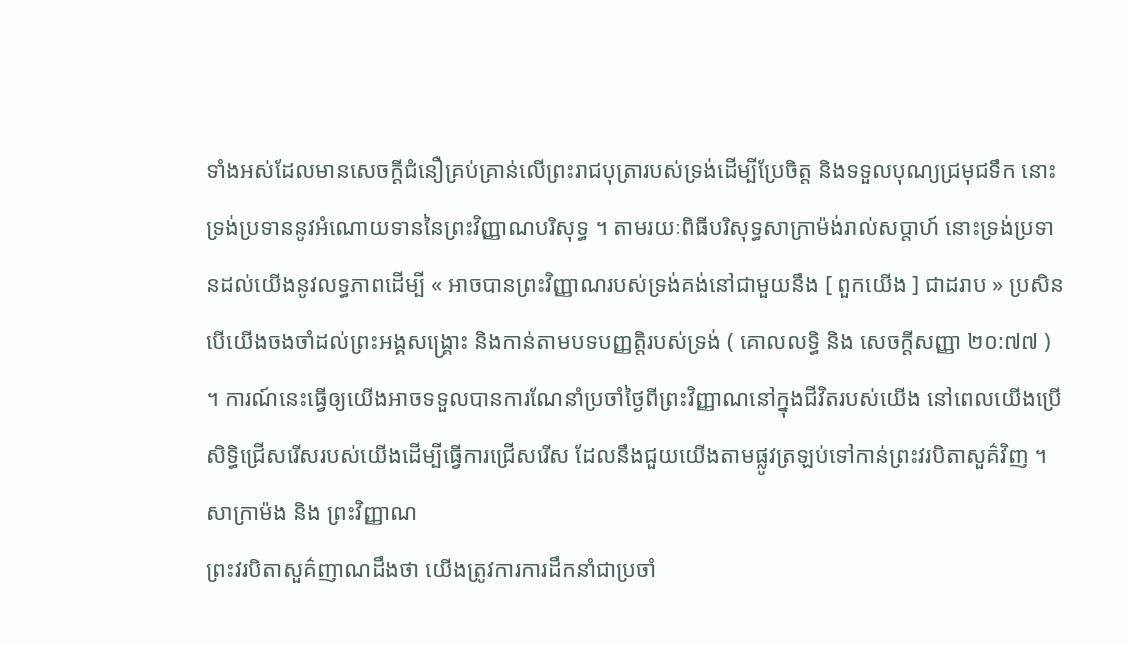ទាំងអស់ដែលមានសេចក្ដីជំនឿគ្រប់គ្រាន់លើព្រះរាជបុត្រារបស់ទ្រង់ដើម្បីប្រែចិត្ត និងទទួលបុណ្យជ្រមុជទឹក នោះទ្រង់ប្រទាននូវអំណោយទាននៃព្រះវិញ្ញាណបរិសុទ្ធ ។ តាមរយៈពិធីបរិសុទ្ធសាក្រាម៉ង់រាល់សប្ដាហ៍ នោះទ្រង់ប្រទានដល់យើងនូវលទ្ធភាពដើម្បី « អាចបានព្រះវិញ្ញាណរបស់ទ្រង់គង់នៅជាមួយនឹង [ ពួកយើង ] ជាដរាប » ប្រសិនបើយើងចងចាំដល់ព្រះអង្គសង្គ្រោះ និងកាន់តាមបទបញ្ញត្តិរបស់ទ្រង់ ( គោលលទ្ធិ និង សេចក្ដីសញ្ញា ២០:៧៧ ) ។ ការណ៍នេះធ្វើឲ្យយើងអាចទទួលបានការណែនាំប្រចាំថ្ងៃពីព្រះវិញ្ញាណនៅក្នុងជីវិតរបស់យើង នៅពេលយើងប្រើសិទ្ធិជ្រើសរើសរបស់យើងដើម្បីធ្វើការជ្រើសរើស ដែលនឹងជួយយើងតាមផ្លូវត្រឡប់ទៅកាន់ព្រះវរបិតាសួគ៌វិញ ។
សាក្រាម៉ង និង ព្រះវិញ្ញាណ
ព្រះវរបិតាសួគ៌ញាណដឹងថា យើងត្រូវការការដឹកនាំជាប្រចាំ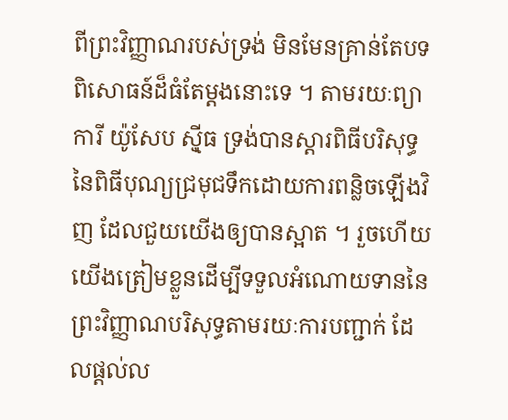ពីព្រះវិញ្ញាណរបស់ទ្រង់ មិនមែនគ្រាន់តែបទពិសោធន៍ដ៏ធំតែម្ដងនោះទេ ។ តាមរយៈព្យាការី យ៉ូសែប ស៊្មីធ ទ្រង់បានស្ដារពិធីបរិសុទ្ធនៃពិធីបុណ្យជ្រមុជទឹកដោយការពន្លិចឡើងវិញ ដែលជួយយើងឲ្យបានស្អាត ។ រួចហើយ យើងត្រៀមខ្លួនដើម្បីទទួលអំណោយទាននៃព្រះវិញ្ញាណបរិសុទ្ធតាមរយៈការបញ្ជាក់ ដែលផ្ដល់ល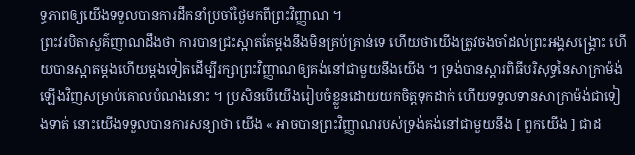ទ្ធភាពឲ្យយើងទទួលបានការដឹកនាំប្រចាំថ្ងៃមកពីព្រះវិញ្ញាណ ។
ព្រះវរបិតាសួគ៌ញាណដឹងថា ការបានជ្រះស្អាតតែម្ដងនឹងមិនគ្រប់គ្រាន់ទេ ហើយថាយើងត្រូវចងចាំដល់ព្រះអង្គសង្គ្រោះ ហើយបានស្អាតម្ដងហើយម្ដងទៀតដើម្បីរក្សាព្រះវិញ្ញាណឲ្យគង់នៅជាមួយនឹងយើង ។ ទ្រង់បានស្ដារពិធីបរិសុទ្ធនៃសាក្រាម៉ង់ឡើងវិញសម្រាប់គោលបំណងនោះ ។ ប្រសិនបើយើងរៀបចំខ្លួនដោយយកចិត្តទុកដាក់ ហើយទទួលទានសាក្រាម៉ង់ជាទៀងទាត់ នោះយើងទទួលបានការសន្យាថា យើង « អាចបានព្រះវិញ្ញាណរបស់ទ្រង់គង់នៅជាមួយនឹង [ ពួកយើង ] ជាដ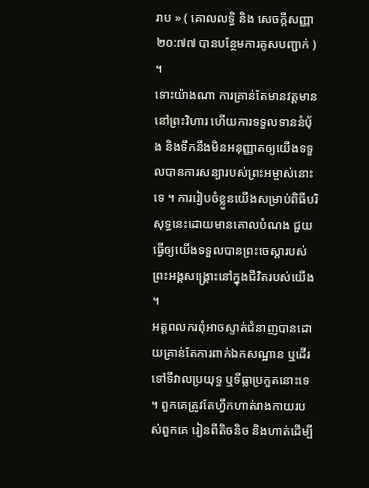រាប » ( គោលលទ្ធិ និង សេចក្ដីសញ្ញា ២០:៧៧ បានបន្ថែមការគូសបញ្ជាក់ ) ។
ទោះយ៉ាងណា ការគ្រាន់តែមានវត្តមាននៅព្រះវិហារ ហើយការទទួលទាននំប៉័ង និងទឹកនឹងមិនអនុញ្ញាតឲ្យយើងទទួលបានការសន្យារបស់ព្រះអម្ចាស់នោះទេ ។ ការរៀបចំខ្លួនយើងសម្រាប់ពិធីបរិសុទ្ធនេះដោយមានគោលបំណង ជួយធ្វើឲ្យយើងទទួលបានព្រះចេស្ដារបស់ព្រះអង្គសង្គ្រោះនៅក្នុងជីវិតរបស់យើង ។
អត្តពលករពុំអាចស្ទាត់ជំនាញបានដោយគ្រាន់តែការពាក់ឯកសណ្ឋាន ឬដើរទៅទីវាលប្រយុទ្ធ ឬទីធ្លាប្រកួតនោះទេ ។ ពួកគេត្រូវតែហ្វឹកហាត់រាងកាយរបស់ពួកគេ រៀនពីតិចនិច និងហាត់ដើម្បី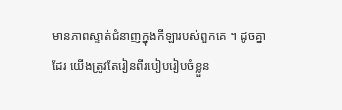មានភាពស្ទាត់ជំនាញក្នុងកីឡារបស់ពួកគេ ។ ដូចគ្នាដែរ យើងត្រូវតែរៀនពីរបៀបរៀបចំខ្លួន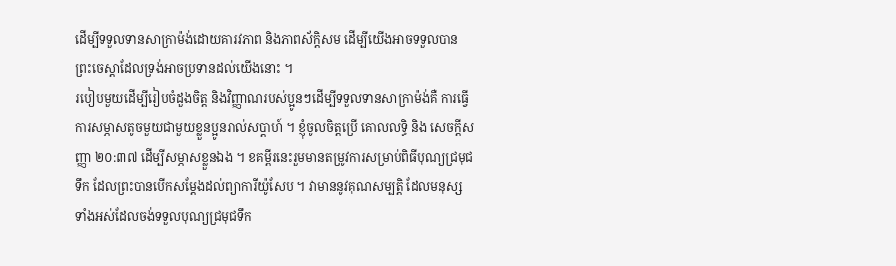ដើម្បីទទួលទានសាក្រាម៉ង់ដោយគារវភាព និងភាពស័ក្ដិសម ដើម្បីយើងអាចទទួលបានព្រះចេស្ដាដែលទ្រង់អាចប្រទានដល់យើងនោះ ។
របៀបមួយដើម្បីរៀបចំដួងចិត្ត និងវិញ្ញាណរបស់ប្អូនៗដើម្បីទទួលទានសាក្រាម៉ង់គឺ ការធ្វើការសម្ភាសតូចមួយជាមួយខ្លួនប្អូនរាល់សប្ដាហ៍ ។ ខ្ញុំចូលចិត្តប្រើ គោលលទ្ធិ និង សេចក្ដីសញ្ញា ២០:៣៧ ដើម្បីសម្ភាសខ្លួនឯង ។ ខគម្ពីរនេះរួមមានតម្រូវការសម្រាប់ពិធីបុណ្យជ្រមុជទឹក ដែលព្រះបានបើកសម្ដែងដល់ព្យាការីយ៉ូសែប ។ វាមាននូវគុណសម្បត្តិ ដែលមនុស្សទាំងអស់ដែលចង់ទទួលបុណ្យជ្រមុជទឹក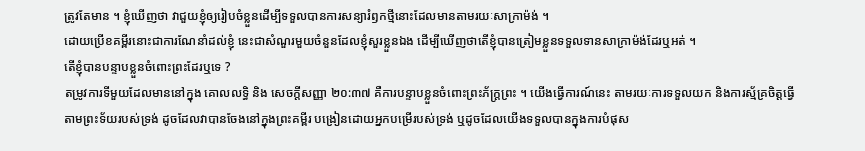ត្រូវតែមាន ។ ខ្ញុំឃើញថា វាជួយខ្ញុំឲ្យរៀបចំខ្លួនដើម្បីទទួលបានការសន្យារំឭកថ្មីនោះដែលមានតាមរយៈសាក្រាម៉ង់ ។
ដោយប្រើខគម្ពីរនោះជាការណែនាំដល់ខ្ញុំ នេះជាសំណួរមួយចំនួនដែលខ្ញុំសួរខ្លួនឯង ដើម្បីឃើញថាតើខ្ញុំបានត្រៀមខ្លួនទទួលទានសាក្រាម៉ង់ដែរឬអត់ ។
តើខ្ញុំបានបន្ទាបខ្លួនចំពោះព្រះដែរឬទេ ?
តម្រូវការទីមួយដែលមាននៅក្នុង គោលលទ្ធិ និង សេចក្ដីសញ្ញា ២០:៣៧ គឺការបន្ទាបខ្លួនចំពោះព្រះភ័ក្រ្ដព្រះ ។ យើងធ្វើការណ៍នេះ តាមរយៈការទទួលយក និងការស្ម័គ្រចិត្តធ្វើតាមព្រះទ័យរបស់ទ្រង់ ដូចដែលវាបានចែងនៅក្នុងព្រះគម្ពីរ បង្រៀនដោយអ្នកបម្រើរបស់ទ្រង់ ឬដូចដែលយើងទទួលបានក្នុងការបំផុស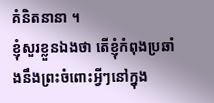គំនិតនានា ។
ខ្ញុំសួរខ្លួនឯងថា តើខ្ញុំកំពុងប្រឆាំងនឹងព្រះចំពោះអ្វីៗនៅក្នុង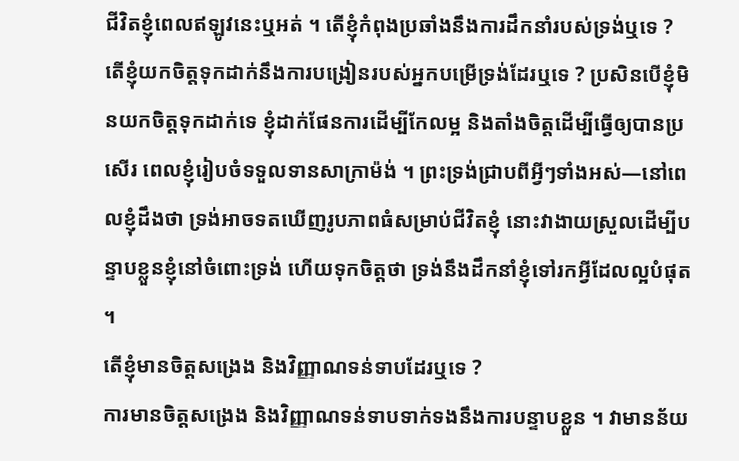ជីវិតខ្ញុំពេលឥឡូវនេះឬអត់ ។ តើខ្ញុំកំពុងប្រឆាំងនឹងការដឹកនាំរបស់ទ្រង់ឬទេ ? តើខ្ញុំយកចិត្តទុកដាក់នឹងការបង្រៀនរបស់អ្នកបម្រើទ្រង់ដែរឬទេ ? ប្រសិនបើខ្ញុំមិនយកចិត្តទុកដាក់ទេ ខ្ញុំដាក់ផែនការដើម្បីកែលម្អ និងតាំងចិត្តដើម្បីធ្វើឲ្យបានប្រសើរ ពេលខ្ញុំរៀបចំទទួលទានសាក្រាម៉ង់ ។ ព្រះទ្រង់ជ្រាបពីអ្វីៗទាំងអស់—នៅពេលខ្ញុំដឹងថា ទ្រង់អាចទតឃើញរូបភាពធំសម្រាប់ជីវិតខ្ញុំ នោះវាងាយស្រួលដើម្បីបន្ទាបខ្លួនខ្ញុំនៅចំពោះទ្រង់ ហើយទុកចិត្តថា ទ្រង់នឹងដឹកនាំខ្ញុំទៅរកអ្វីដែលល្អបំផុត ។
តើខ្ញុំមានចិត្តសង្រេង និងវិញ្ញាណទន់ទាបដែរឬទេ ?
ការមានចិត្តសង្រេង និងវិញ្ញាណទន់ទាបទាក់ទងនឹងការបន្ទាបខ្លួន ។ វាមានន័យ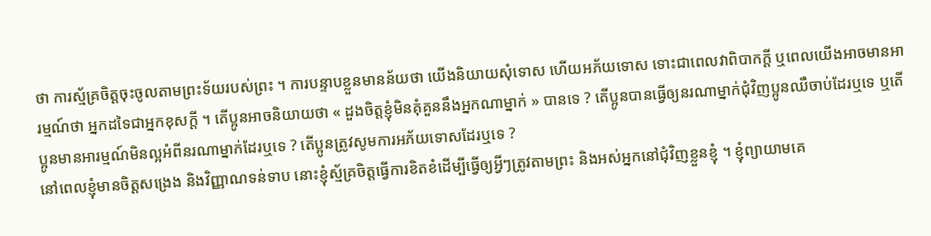ថា ការស្ម័គ្រចិត្តចុះចូលតាមព្រះទ័យរបស់ព្រះ ។ ការបន្ទាបខ្លួនមានន័យថា យើងនិយាយសុំទោស ហើយអភ័យទោស ទោះជាពេលវាពិបាកក្ដី ឬពេលយើងអាចមានអារម្មណ៍ថា អ្នកដទៃជាអ្នកខុសក្ដី ។ តើប្អូនអាចនិយាយថា « ដួងចិត្តខ្ញុំមិនគុំគួននឹងអ្នកណាម្នាក់ » បានទេ ? តើប្អូនបានធ្វើឲ្យនរណាម្នាក់ជុំវិញប្អូនឈឺចាប់ដែរឬទេ ឬតើប្អូនមានអារម្មណ៍មិនល្អអំពីនរណាម្នាក់ដែរឬទេ ? តើប្អូនត្រូវសូមការអភ័យទោសដែរឬទេ ?
នៅពេលខ្ញុំមានចិត្តសង្រេង និងវិញ្ញាណទន់ទាប នោះខ្ញុំស្ម័គ្រចិត្តធ្វើការខិតខំដើម្បីធ្វើឲ្យអ្វីៗត្រូវតាមព្រះ និងអស់អ្នកនៅជុំវិញខ្លួនខ្ញុំ ។ ខ្ញុំព្យាយាមគេ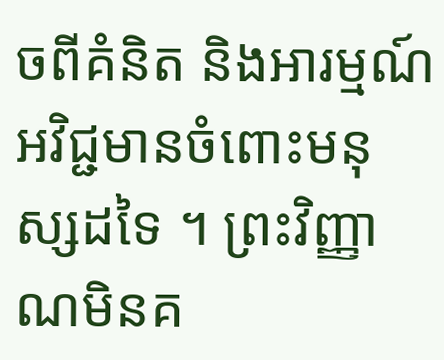ចពីគំនិត និងអារម្មណ៍អវិជ្ជមានចំពោះមនុស្សដទៃ ។ ព្រះវិញ្ញាណមិនគ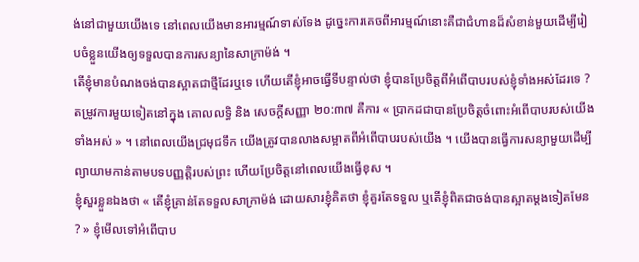ង់នៅជាមួយយើងទេ នៅពេលយើងមានអារម្មណ៍ទាស់ទែង ដូច្នេះការគេចពីអារម្មណ៍នោះគឺជាជំហានដ៏សំខាន់មួយដើម្បីរៀបចំខ្លួនយើងឲ្យទទួលបានការសន្យានៃសាក្រាម៉ង់ ។
តើខ្ញុំមានបំណងចង់បានស្អាតជាថ្មីដែរឬទេ ហើយតើខ្ញុំអាចធ្វើទីបន្ទាល់ថា ខ្ញុំបានប្រែចិត្តពីអំពើបាបរបស់ខ្ញុំទាំងអស់ដែរទេ ?
តម្រូវការមួយទៀតនៅក្នុង គោលលទ្ធិ និង សេចក្ដីសញ្ញា ២០:៣៧ គឺការ « ប្រាកដជាបានប្រែចិត្តចំពោះអំពើបាបរបស់យើងទាំងអស់ » ។ នៅពេលយើងជ្រមុជទឹក យើងត្រូវបានលាងសម្អាតពីអំពើបាបរបស់យើង ។ យើងបានធ្វើការសន្យាមួយដើម្បីព្យាយាមកាន់តាមបទបញ្ញត្តិរបស់ព្រះ ហើយប្រែចិត្តនៅពេលយើងធ្វើខុស ។
ខ្ញុំសួរខ្លួនឯងថា « តើខ្ញុំគ្រាន់តែទទួលសាក្រាម៉ង់ ដោយសារខ្ញុំគិតថា ខ្ញុំគួរតែទទួល ឬតើខ្ញុំពិតជាចង់បានស្អាតម្ដងទៀតមែន ? » ខ្ញុំមើលទៅអំពើបាប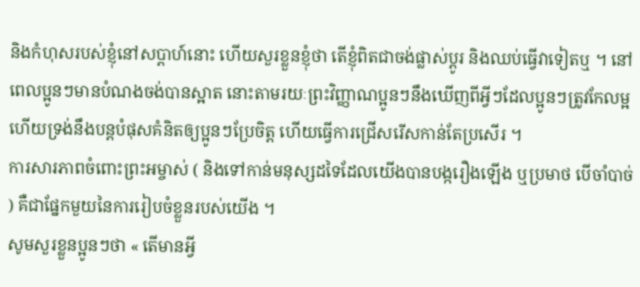និងកំហុសរបស់ខ្ញុំនៅសប្ដាហ៍នោះ ហើយសួរខ្លួនខ្ញុំថា តើខ្ញុំពិតជាចង់ផ្លាស់ប្ដូរ និងឈប់ធ្វើវាទៀតឬ ។ នៅពេលប្អូនៗមានបំណងចង់បានស្អាត នោះតាមរយៈព្រះវិញ្ញាណប្អូនៗនឹងឃើញពីអ្វីៗដែលប្អូនៗត្រូវកែលម្អ ហើយទ្រង់នឹងបន្ដបំផុសគំនិតឲ្យប្អូនៗប្រែចិត្ត ហើយធ្វើការជ្រើសរើសកាន់តែប្រសើរ ។
ការសារភាពចំពោះព្រះអម្ចាស់ ( និងទៅកាន់មនុស្សដទៃដែលយើងបានបង្ករឿងឡើង ឬប្រមាថ បើចាំបាច់ ) គឺជាផ្នែកមួយនៃការរៀបចំខ្លួនរបស់យើង ។
សូមសួរខ្លួនប្អូនៗថា « តើមានអ្វី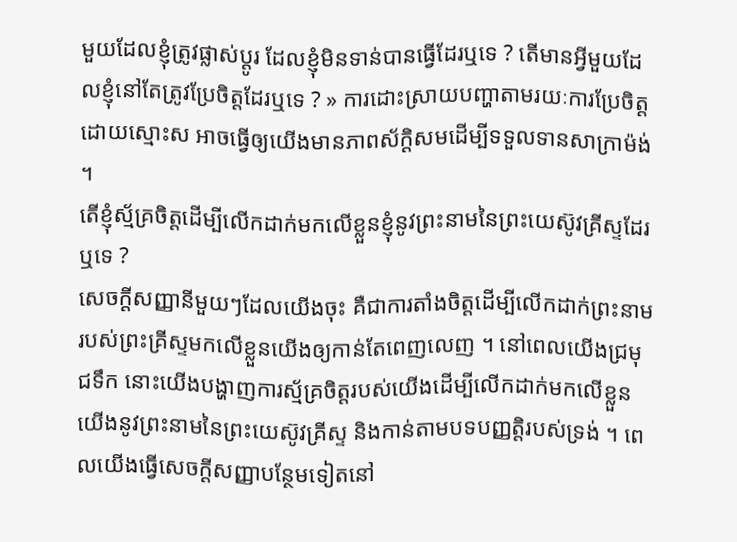មួយដែលខ្ញុំត្រូវផ្លាស់ប្ដូរ ដែលខ្ញុំមិនទាន់បានធ្វើដែរឬទេ ? តើមានអ្វីមួយដែលខ្ញុំនៅតែត្រូវប្រែចិត្តដែរឬទេ ? » ការដោះស្រាយបញ្ហាតាមរយៈការប្រែចិត្តដោយស្មោះស អាចធ្វើឲ្យយើងមានភាពស័ក្ដិសមដើម្បីទទួលទានសាក្រាម៉ង់ ។
តើខ្ញុំស្ម័គ្រចិត្តដើម្បីលើកដាក់មកលើខ្លួនខ្ញុំនូវព្រះនាមនៃព្រះយេស៊ូវគ្រីស្ទដែរឬទេ ?
សេចក្ដីសញ្ញានីមួយៗដែលយើងចុះ គឺជាការតាំងចិត្តដើម្បីលើកដាក់ព្រះនាមរបស់ព្រះគ្រីស្ទមកលើខ្លួនយើងឲ្យកាន់តែពេញលេញ ។ នៅពេលយើងជ្រមុជទឹក នោះយើងបង្ហាញការស្ម័គ្រចិត្តរបស់យើងដើម្បីលើកដាក់មកលើខ្លួនយើងនូវព្រះនាមនៃព្រះយេស៊ូវគ្រីស្ទ និងកាន់តាមបទបញ្ញត្តិរបស់ទ្រង់ ។ ពេលយើងធ្វើសេចក្ដីសញ្ញាបន្ថែមទៀតនៅ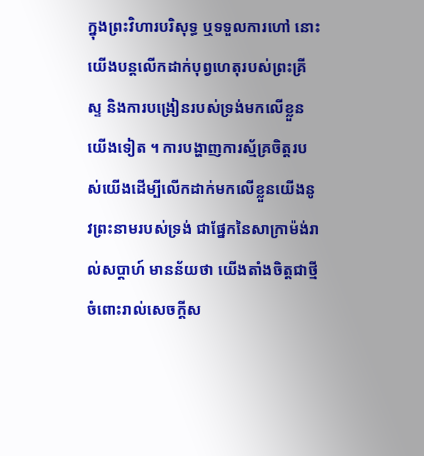ក្នុងព្រះវិហារបរិសុទ្ធ ឬទទួលការហៅ នោះយើងបន្ដលើកដាក់បុព្វហេតុរបស់ព្រះគ្រីស្ទ និងការបង្រៀនរបស់ទ្រង់មកលើខ្លួនយើងទៀត ។ ការបង្ហាញការស្ម័គ្រចិត្តរបស់យើងដើម្បីលើកដាក់មកលើខ្លួនយើងនូវព្រះនាមរបស់ទ្រង់ ជាផ្នែកនៃសាក្រាម៉ង់រាល់សប្ដាហ៍ មានន័យថា យើងតាំងចិត្តជាថ្មីចំពោះរាល់សេចក្ដីស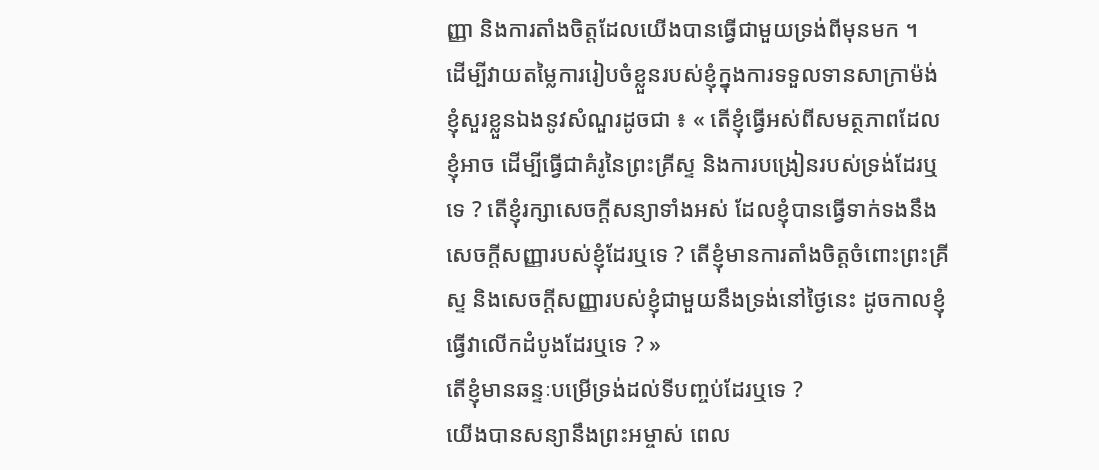ញ្ញា និងការតាំងចិត្តដែលយើងបានធ្វើជាមួយទ្រង់ពីមុនមក ។
ដើម្បីវាយតម្លៃការរៀបចំខ្លួនរបស់ខ្ញុំក្នុងការទទួលទានសាក្រាម៉ង់ ខ្ញុំសួរខ្លួនឯងនូវសំណួរដូចជា ៖ « តើខ្ញុំធ្វើអស់ពីសមត្ថភាពដែលខ្ញុំអាច ដើម្បីធ្វើជាគំរូនៃព្រះគ្រីស្ទ និងការបង្រៀនរបស់ទ្រង់ដែរឬទេ ? តើខ្ញុំរក្សាសេចក្ដីសន្យាទាំងអស់ ដែលខ្ញុំបានធ្វើទាក់ទងនឹងសេចក្ដីសញ្ញារបស់ខ្ញុំដែរឬទេ ? តើខ្ញុំមានការតាំងចិត្តចំពោះព្រះគ្រីស្ទ និងសេចក្ដីសញ្ញារបស់ខ្ញុំជាមួយនឹងទ្រង់នៅថ្ងៃនេះ ដូចកាលខ្ញុំធ្វើវាលើកដំបូងដែរឬទេ ? »
តើខ្ញុំមានឆន្ទៈបម្រើទ្រង់ដល់ទីបញ្ចប់ដែរឬទេ ?
យើងបានសន្យានឹងព្រះអម្ចាស់ ពេល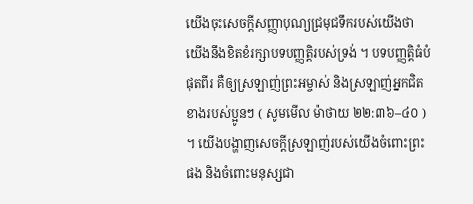យើងចុះសេចក្ដីសញ្ញាបុណ្យជ្រមុជទឹករបស់យើងថា យើងនឹងខិតខំរក្សាបទបញ្ញតិ្តរបស់ទ្រង់ ។ បទបញ្ញត្តិធំបំផុតពីរ គឺឲ្យស្រឡាញ់ព្រះអម្ចាស់ និងស្រឡាញ់អ្នកជិតខាងរបស់ប្អូនៗ ( សូមមើល ម៉ាថាយ ២២:៣៦–៤០ ) ។ យើងបង្ហាញសេចក្ដីស្រឡាញ់របស់យើងចំពោះព្រះផង និងចំពោះមនុស្សជា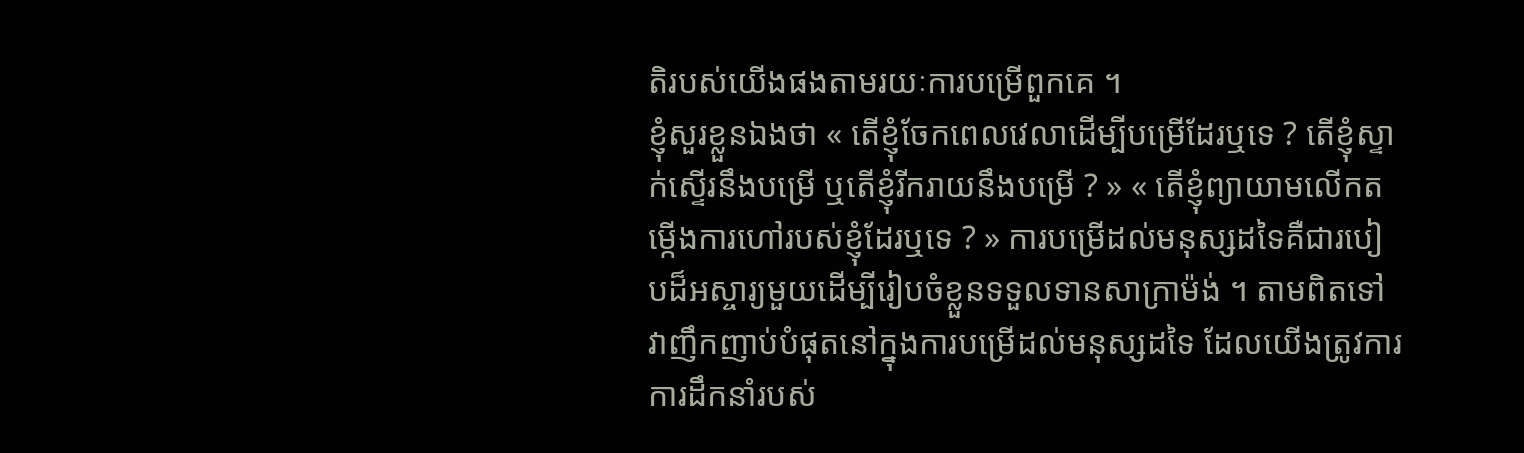តិរបស់យើងផងតាមរយៈការបម្រើពួកគេ ។
ខ្ញុំសួរខ្លួនឯងថា « តើខ្ញុំចែកពេលវេលាដើម្បីបម្រើដែរឬទេ ? តើខ្ញុំស្ទាក់ស្ទើរនឹងបម្រើ ឬតើខ្ញុំរីករាយនឹងបម្រើ ? » « តើខ្ញុំព្យាយាមលើកតម្កើងការហៅរបស់ខ្ញុំដែរឬទេ ? » ការបម្រើដល់មនុស្សដទៃគឺជារបៀបដ៏អស្ចារ្យមួយដើម្បីរៀបចំខ្លួនទទួលទានសាក្រាម៉ង់ ។ តាមពិតទៅ វាញឹកញាប់បំផុតនៅក្នុងការបម្រើដល់មនុស្សដទៃ ដែលយើងត្រូវការការដឹកនាំរបស់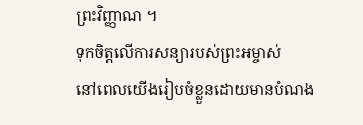ព្រះវិញ្ញាណ ។
ទុកចិត្តលើការសន្យារបស់ព្រះអម្ចាស់
នៅពេលយើងរៀបចំខ្លួនដោយមានបំណង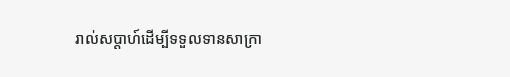រាល់សប្ដាហ៍ដើម្បីទទួលទានសាក្រា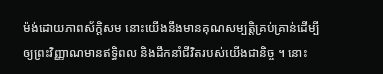ម៉ង់ដោយភាពស័ក្ដិសម នោះយើងនឹងមានគុណសម្បត្តិគ្រប់គ្រាន់ដើម្បីឲ្យព្រះវិញ្ញាណមានឥទ្ធិពល និងដឹកនាំជីវិតរបស់យើងជានិច្ច ។ នោះ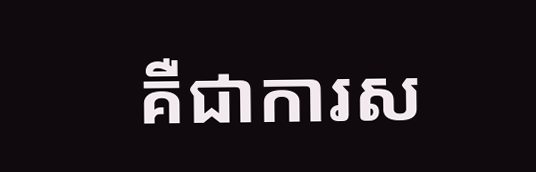គឺជាការស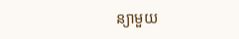ន្យាមួយ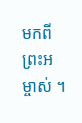មកពីព្រះអម្ចាស់ ។